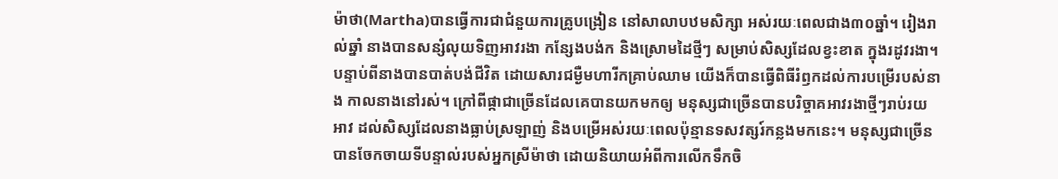ម៉ាថា(Martha)បានធ្វើការជាជំនួយការគ្រូបង្រៀន នៅសាលាបឋមសិក្សា អស់រយៈពេលជាង៣០ឆ្នាំ។ រៀងរាល់ឆ្នាំ នាងបានសន្សំលុយទិញអាវរងា កន្សែងបង់ក និងស្រោមដៃថ្មីៗ សម្រាប់សិស្សដែលខ្វះខាត ក្នុងរដូវរងា។ បន្ទាប់ពីនាងបានបាត់បង់ជីវិត ដោយសារជម្ងឺមហារីកគ្រាប់ឈាម យើងក៏បានធ្វើពិធីរំឭកដល់ការបម្រើរបស់នាង កាលនាងនៅរស់។ ក្រៅពីផ្កាជាច្រើនដែលគេបានយកមកឲ្យ មនុស្សជាច្រើនបានបរិច្ចាគអាវរងាថ្មីៗរាប់រយអាវ ដល់សិស្សដែលនាងធ្លាប់ស្រឡាញ់ និងបម្រើអស់រយៈពេលប៉ុន្មានទសវត្សរ៍កន្លងមកនេះ។ មនុស្សជាច្រើនបានចែកចាយទីបន្ទាល់របស់អ្នកស្រីម៉ាថា ដោយនិយាយអំពីការលើកទឹកចិ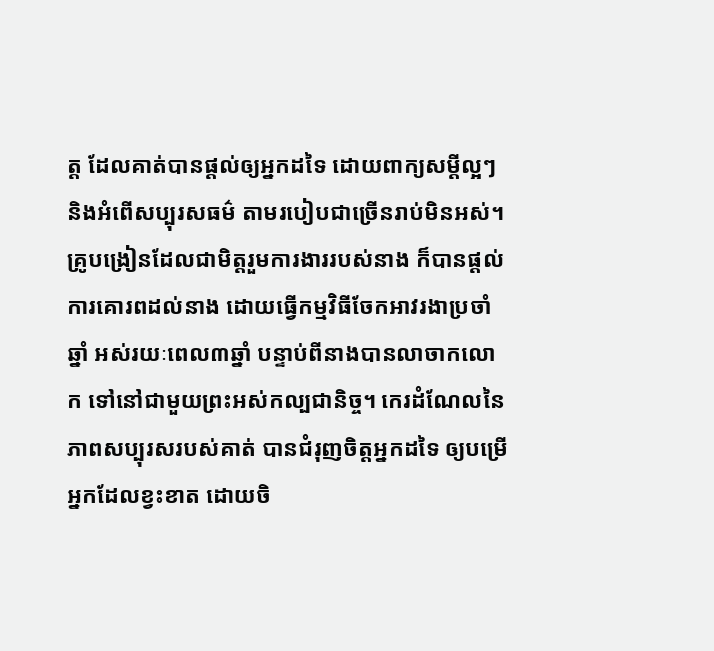ត្ត ដែលគាត់បានផ្តល់ឲ្យអ្នកដទៃ ដោយពាក្យសម្តីល្អៗ និងអំពើសប្បុរសធម៌ តាមរបៀបជាច្រើនរាប់មិនអស់។ គ្រូបង្រៀនដែលជាមិត្តរួមការងាររបស់នាង ក៏បានផ្តល់ការគោរពដល់នាង ដោយធ្វើកម្មវិធីចែកអាវរងាប្រចាំឆ្នាំ អស់រយៈពេល៣ឆ្នាំ បន្ទាប់ពីនាងបានលាចាកលោក ទៅនៅជាមួយព្រះអស់កល្បជានិច្ច។ កេរដំណែលនៃភាពសប្បុរសរបស់គាត់ បានជំរុញចិត្តអ្នកដទៃ ឲ្យបម្រើអ្នកដែលខ្វះខាត ដោយចិ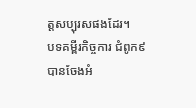ត្តសប្បុរសផងដែរ។
បទគម្ពីរកិច្ចការ ជំពូក៩ បានចែងអំ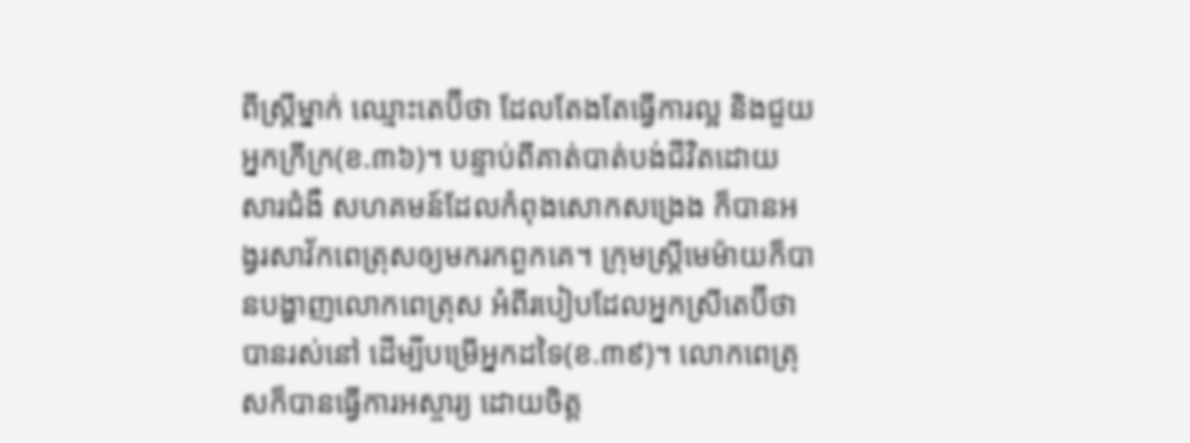ពីស្រ្តីម្នាក់ ឈ្មោះតេប៊ីថា ដែលតែងតែធ្វើការល្អ និងជួយអ្នកក្រីក្រ(ខ.៣៦)។ បន្ទាប់ពីគាត់បាត់បង់ជីវិតដោយសារជំងឺ សហគមន៍ដែលកំពុងសោកសង្រេង ក៏បានអង្វរសាវ័កពេត្រុសឲ្យមករកពួកគេ។ ក្រុមស្រ្តីមេម៉ាយក៏បានបង្ហាញលោកពេត្រុស អំពីរបៀបដែលអ្នកស្រីតេប៊ីថាបានរស់នៅ ដើម្បីបម្រើអ្នកដទៃ(ខ.៣៩)។ លោកពេត្រុសក៏បានធ្វើការអស្ចារ្យ ដោយចិត្ត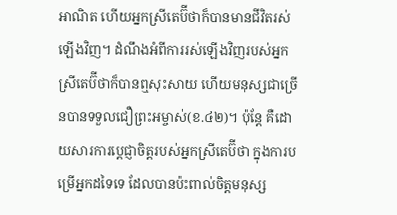អាណិត ហើយអ្នកស្រីតេប៊ីថាក៏បានមានជីវិតរស់ឡើងវិញ។ ដំណឹងអំពីការរស់ឡើងវិញរបស់អ្នកស្រីតេប៊ីថាក៏បានឮសុះសាយ ហើយមនុស្សជាច្រើនបានទទួលជឿព្រះអម្ចាស់(ខ.៤២)។ ប៉ុន្តែ គឺដោយសារការប្តេជ្ញាចិត្តរបស់អ្នកស្រីតេប៊ីថា ក្នុងការបម្រើអ្នកដទៃទេ ដែលបានប៉ះពាល់ចិត្តមនុស្ស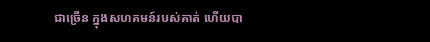ជាច្រើន ក្នុងសហគមន៍របស់គាត់ ហើយបា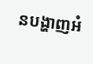នបង្ហាញអំ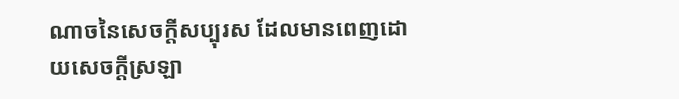ណាចនៃសេចក្តីសប្បុរស ដែលមានពេញដោយសេចក្តីស្រឡា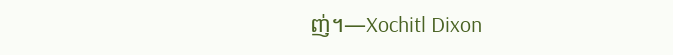ញ់។—Xochitl Dixon